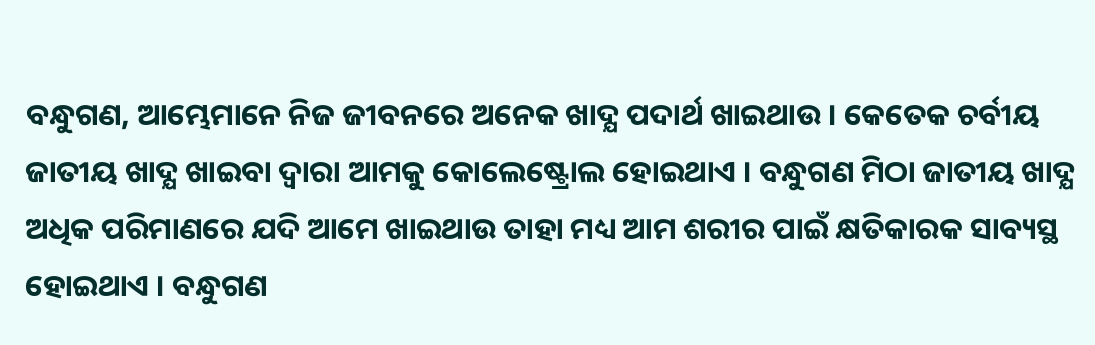ବନ୍ଧୁଗଣ, ଆମ୍ଭେମାନେ ନିଜ ଜୀବନରେ ଅନେକ ଖାଦ୍ଯ ପଦାର୍ଥ ଖାଇଥାଉ । କେତେକ ଚର୍ବୀୟ ଜାତୀୟ ଖାଦ୍ଯ ଖାଇବା ଦ୍ଵାରା ଆମକୁ କୋଲେଷ୍ଟ୍ରୋଲ ହୋଇଥାଏ । ବନ୍ଧୁଗଣ ମିଠା ଜାତୀୟ ଖାଦ୍ଯ ଅଧିକ ପରିମାଣରେ ଯଦି ଆମେ ଖାଇଥାଉ ତାହା ମଧ୍ୟ ଆମ ଶରୀର ପାଇଁ କ୍ଷତିକାରକ ସାବ୍ୟସ୍ଥ ହୋଇଥାଏ । ବନ୍ଧୁଗଣ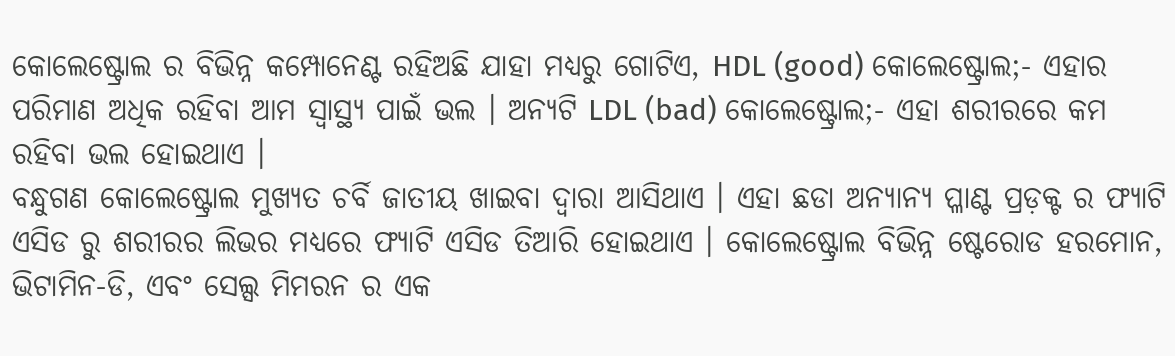କୋଲେଷ୍ଟ୍ରୋଲ ର ବିଭିନ୍ନ କମ୍ପୋନେଣ୍ଟ ରହିଅଛି ଯାହା ମଧ୍ୟରୁ ଗୋଟିଏ, HDL (good) କୋଲେଷ୍ଟ୍ରୋଲ;- ଏହାର ପରିମାଣ ଅଧିକ ରହିବା ଆମ ସ୍ୱାସ୍ଥ୍ୟ ପାଇଁ ଭଲ । ଅନ୍ଯଟି LDL (bad) କୋଲେଷ୍ଟ୍ରୋଲ;- ଏହା ଶରୀରରେ କମ ରହିବା ଭଲ ହୋଇଥାଏ ।
ବନ୍ଧୁଗଣ କୋଲେଷ୍ଟ୍ରୋଲ ମୁଖ୍ୟତ ଚର୍ବି ଜାତୀୟ ଖାଇବା ଦ୍ଵାରା ଆସିଥାଏ । ଏହା ଛଡା ଅନ୍ୟାନ୍ୟ ପ୍ଳାଣ୍ଟ ପ୍ରଡ଼କ୍ଟ ର ଫ୍ୟାଟି ଏସିଡ ରୁ ଶରୀରର ଲିଭର ମଧ୍ୟରେ ଫ୍ୟାଟି ଏସିଡ ତିଆରି ହୋଇଥାଏ । କୋଲେଷ୍ଟ୍ରୋଲ ବିଭିନ୍ନ ଷ୍ଟେରୋଡ ହରମୋନ, ଭିଟାମିନ-ଡି, ଏବଂ ସେଲ୍ସ ମିମରନ ର ଏକ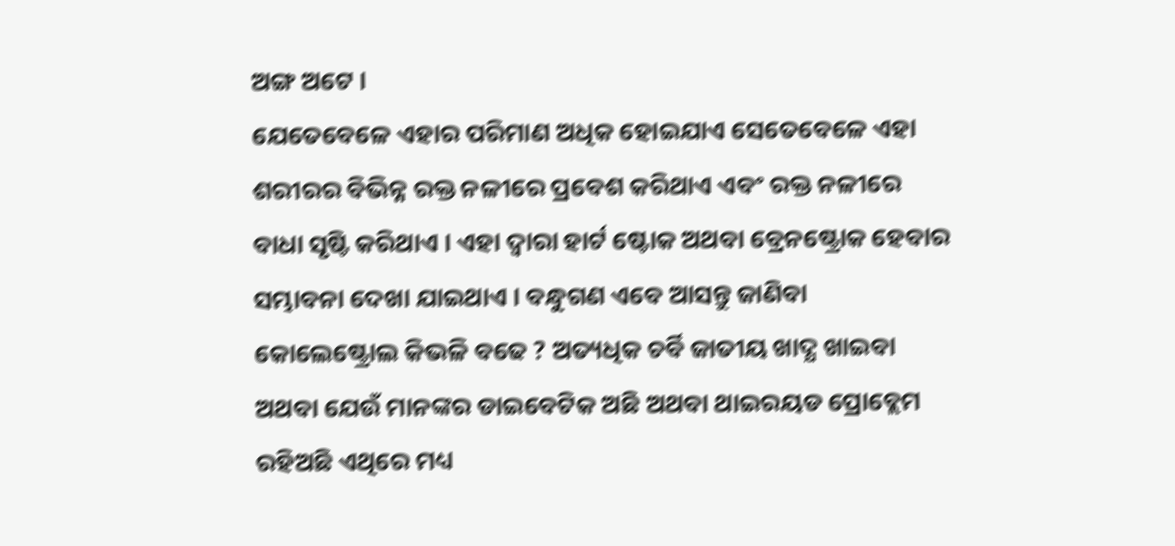ଅଙ୍ଗ ଅଟେ ।
ଯେତେବେଳେ ଏହାର ପରିମାଣ ଅଧିକ ହୋଇଯାଏ ସେତେବେଳେ ଏହା ଶରୀରର ବିଭିନ୍ନ ରକ୍ତ ନଳୀରେ ପ୍ରବେଶ କରିଥାଏ ଏବଂ ରକ୍ତ ନଳୀରେ ବାଧା ସୃଷ୍ଟି କରିଥାଏ । ଏହା ଦ୍ଵାରା ହାର୍ଟ ଷ୍ଟୋକ ଅଥବା ବ୍ରେନଷ୍ଟ୍ରୋକ ହେବାର ସମ୍ଭାବନା ଦେଖା ଯାଇଥାଏ । ବନ୍ଧୁଗଣ ଏବେ ଆସନ୍ତୁ ଜାଣିବା କୋଲେଷ୍ଟ୍ରୋଲ କିଭଳି ବଢେ ? ଅତ୍ୟଧିକ ଚର୍ବି ଜାତୀୟ ଖାଦ୍ଯ ଖାଇବା ଅଥବା ଯେଉଁ ମାନଙ୍କର ଡାଇବେଟିକ ଅଛି ଅଥବା ଥାଇରୟଡ ପ୍ରୋବ୍ଲେମ ରହିଅଛି ଏଥିରେ ମଧ୍ୟ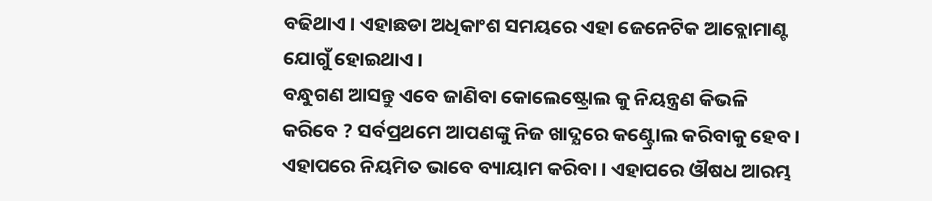ବଢିଥାଏ । ଏହାଛଡା ଅଧିକାଂଶ ସମୟରେ ଏହା ଜେନେଟିକ ଆବ୍ଲୋମାଣ୍ଟ ଯୋଗୁଁ ହୋଇଥାଏ ।
ବନ୍ଧୁଗଣ ଆସନ୍ତୁ ଏବେ ଜାଣିବା କୋଲେଷ୍ଟ୍ରୋଲ କୁ ନିୟନ୍ତ୍ରଣ କିଭଳି କରିବେ ? ସର୍ବପ୍ରଥମେ ଆପଣଙ୍କୁ ନିଜ ଖାଦ୍ଯରେ କଣ୍ଟ୍ରୋଲ କରିବାକୁ ହେବ । ଏହାପରେ ନିୟମିତ ଭାବେ ବ୍ୟାୟାମ କରିବା । ଏହାପରେ ଔଷଧ ଆରମ୍ଭ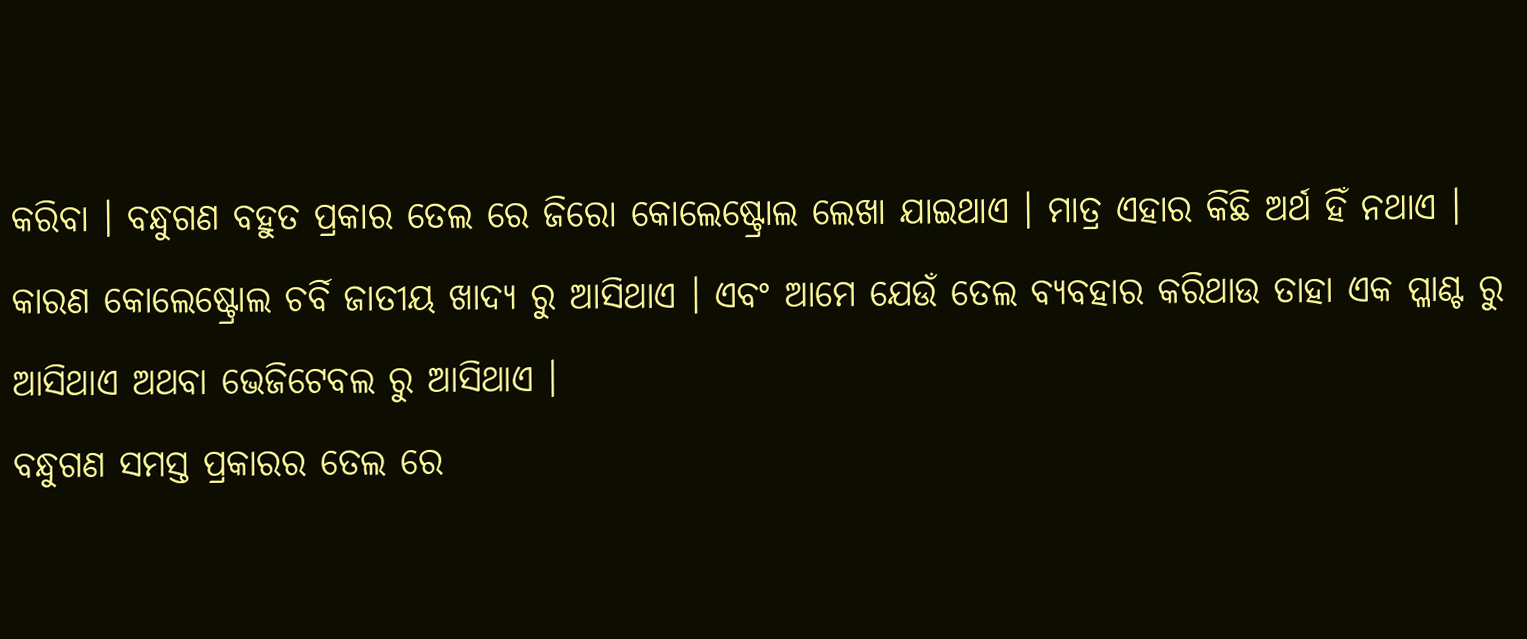କରିବା । ବନ୍ଧୁଗଣ ବହୁତ ପ୍ରକାର ତେଲ ରେ ଜିରୋ କୋଲେଷ୍ଟ୍ରୋଲ ଲେଖା ଯାଇଥାଏ । ମାତ୍ର ଏହାର କିଛି ଅର୍ଥ ହିଁ ନଥାଏ । କାରଣ କୋଲେଷ୍ଟ୍ରୋଲ ଚର୍ବି ଜାତୀୟ ଖାଦ୍ଯ ରୁ ଆସିଥାଏ । ଏବଂ ଆମେ ଯେଉଁ ତେଲ ବ୍ୟବହାର କରିଥାଉ ତାହା ଏକ ପ୍ଳାଣ୍ଟ ରୁ ଆସିଥାଏ ଅଥବା ଭେଜିଟେବଲ ରୁ ଆସିଥାଏ ।
ବନ୍ଧୁଗଣ ସମସ୍ତ ପ୍ରକାରର ତେଲ ରେ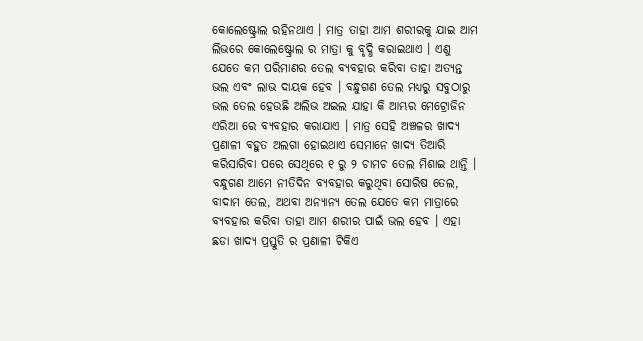କୋଲେଷ୍ଟ୍ରୋଲ ରହିନଥାଏ । ମାତ୍ର ତାହା ଆମ ଶରୀରକୁ ଯାଇ ଆମ ଲିଭରେ କୋଲେଷ୍ଟ୍ରୋଲ ର ମାତ୍ରା କୁ ବୃଦ୍ଧି କରାଇଥାଏ । ଏଣୁ ଯେତେ କମ ପରିମାଣର ତେଲ ବ୍ୟବହାର କରିବା ତାହା ଅତ୍ୟନ୍ତ ଭଲ ଏବଂ ଲାଭ ଦାୟକ ହେବ । ବନ୍ଧୁଗଣ ତେଲ ମଧ୍ୟରୁ ସବୁଠାରୁ ଭଲ ତେଲ ହେଉଛି ଅଲିଭ ଅଇଲ ଯାହା କି ଆମ୍ଭର ମେଟ୍ରୋଜିନ ଏରିଆ ରେ ବ୍ୟବହାର କରାଯାଏ । ମାତ୍ର ସେହି ଅଞ୍ଚଳର ଖାଦ୍ଯ ପ୍ରଣାଳୀ ବହୁତ ଅଲଗା ହୋଇଥାଏ ସେମାନେ ଖାଦ୍ଯ ତିଆରି କରିସାରିବା ପରେ ସେଥିରେ ୧ ରୁ ୨ ଚାମଚ ତେଲ ମିଶାଇ ଥାନ୍ତି ।
ବନ୍ଧୁଗଣ ଆମେ ନୀତିଦିନ ବ୍ୟବହାର କରୁଥିବା ସୋରିଷ ତେଲ, ବାଦାମ ତେଲ, ଅଥବା ଅନ୍ଯାନ୍ଯ ତେଲ ଯେତେ କମ ମାତ୍ରାରେ ବ୍ୟବହାର କରିବା ତାହା ଆମ ଶରୀର ପାଇଁ ଭଲ ହେବ । ଏହା ଛଡା ଖାଦ୍ଯ ପ୍ରସ୍ତୁତି ର ପ୍ରଣାଳୀ ଟିକିଏ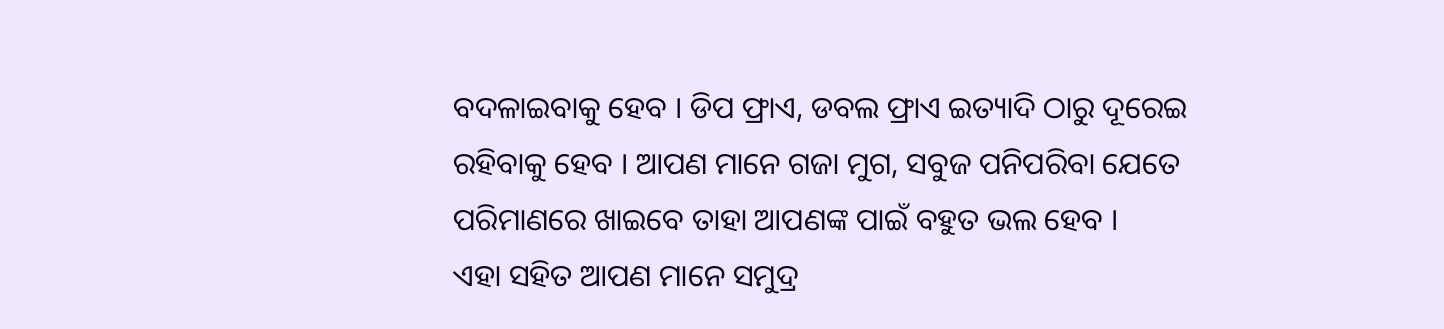ବଦଳାଇବାକୁ ହେବ । ଡିପ ଫ୍ରାଏ, ଡବଲ ଫ୍ରାଏ ଇତ୍ୟାଦି ଠାରୁ ଦୂରେଇ ରହିବାକୁ ହେବ । ଆପଣ ମାନେ ଗଜା ମୁଗ, ସବୁଜ ପନିପରିବା ଯେତେ ପରିମାଣରେ ଖାଇବେ ତାହା ଆପଣଙ୍କ ପାଇଁ ବହୁତ ଭଲ ହେବ ।
ଏହା ସହିତ ଆପଣ ମାନେ ସମୁଦ୍ର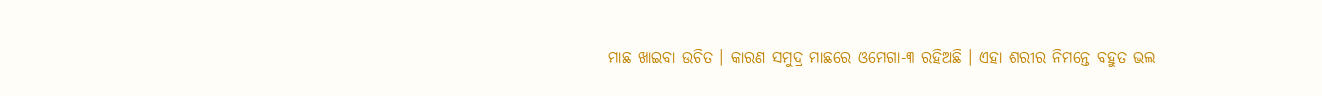ମାଛ ଖାଇବା ଉଚିତ । କାରଣ ସମୁଦ୍ର ମାଛରେ ଓମେଗା-୩ ରହିଅଛି । ଏହା ଶରୀର ନିମନ୍ତେ ବହୁତ ଭଲ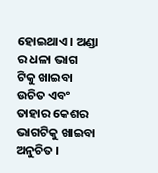ହୋଇଥାଏ । ଅଣ୍ଡା ର ଧଳା ଭାଗ ଟିକୁ ଖାଇବା ଉଚିତ ଏବଂ ତାହାର କେଶର ଭାଗଟିକୁ ଖାଇବା ଅନୁଚିତ ।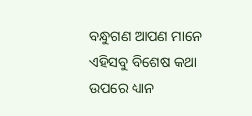ବନ୍ଧୁଗଣ ଆପଣ ମାନେ ଏହିସବୁ ବିଶେଷ କଥା ଉପରେ ଧ୍ୟାନ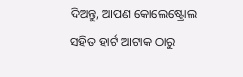ଦିଅନ୍ତୁ, ଆପଣ କୋଲେଷ୍ଟ୍ରୋଲ ସହିତ ହାର୍ଟ ଆଟାକ ଠାରୁ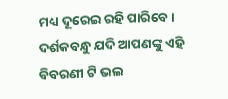ମଧ୍ୟ ଦୂରେଇ ରହି ପାରିବେ । ଦର୍ଶକବନ୍ଧୁ ଯଦି ଆପଣଙ୍କୁ ଏହି ବିବରଣୀ ଟି ଭଲ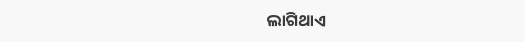ଲାଗିଥାଏ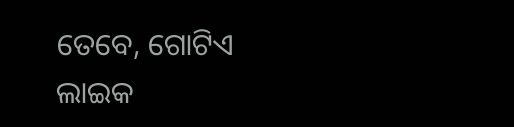ତେବେ, ଗୋଟିଏ ଲାଇକ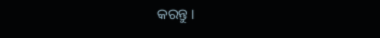କରନ୍ତୁ ।